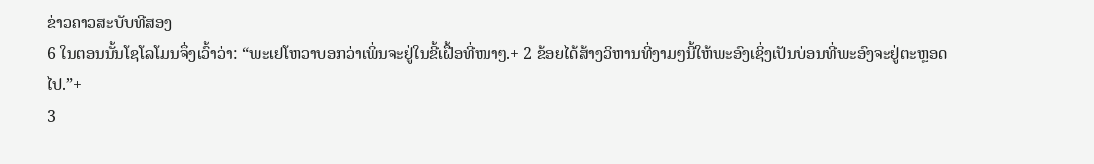ຂ່າວຄາວສະບັບທີສອງ
6 ໃນຕອນນັ້ນໂຊໂລໂມນຈຶ່ງເວົ້າວ່າ: “ພະເຢໂຫວາບອກວ່າເພິ່ນຈະຢູ່ໃນຂີ້ເຝື້ອທີ່ໜາໆ.+ 2 ຂ້ອຍໄດ້ສ້າງວິຫານທີ່ງາມໆນີ້ໃຫ້ພະອົງເຊິ່ງເປັນບ່ອນທີ່ພະອົງຈະຢູ່ຕະຫຼອດໄປ.”+
3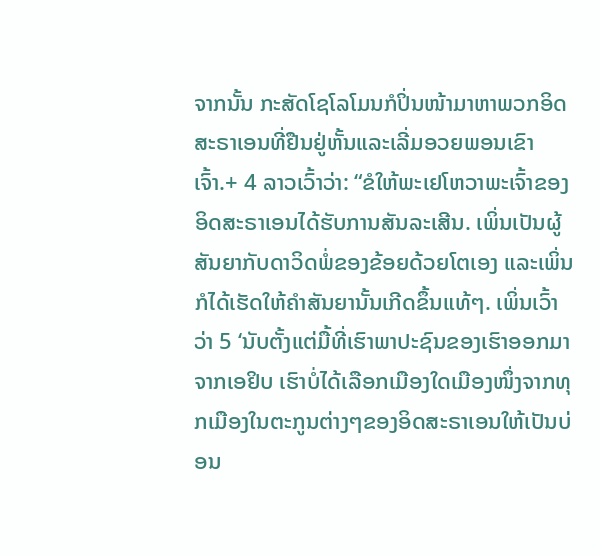ຈາກນັ້ນ ກະສັດໂຊໂລໂມນກໍປິ່ນໜ້າມາຫາພວກອິດສະຣາເອນທີ່ຢືນຢູ່ຫັ້ນແລະເລີ່ມອວຍພອນເຂົາເຈົ້າ.+ 4 ລາວເວົ້າວ່າ: “ຂໍໃຫ້ພະເຢໂຫວາພະເຈົ້າຂອງອິດສະຣາເອນໄດ້ຮັບການສັນລະເສີນ. ເພິ່ນເປັນຜູ້ສັນຍາກັບດາວິດພໍ່ຂອງຂ້ອຍດ້ວຍໂຕເອງ ແລະເພິ່ນກໍໄດ້ເຮັດໃຫ້ຄຳສັນຍານັ້ນເກີດຂຶ້ນແທ້ໆ. ເພິ່ນເວົ້າວ່າ 5 ‘ນັບຕັ້ງແຕ່ມື້ທີ່ເຮົາພາປະຊົນຂອງເຮົາອອກມາຈາກເອຢິບ ເຮົາບໍ່ໄດ້ເລືອກເມືອງໃດເມືອງໜຶ່ງຈາກທຸກເມືອງໃນຕະກູນຕ່າງໆຂອງອິດສະຣາເອນໃຫ້ເປັນບ່ອນ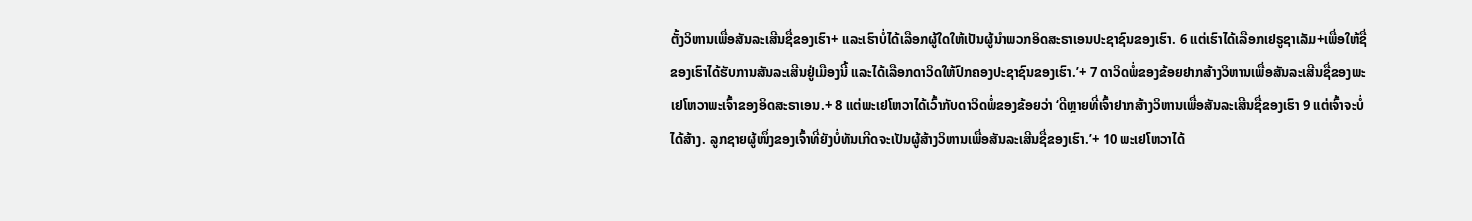ຕັ້ງວິຫານເພື່ອສັນລະເສີນຊື່ຂອງເຮົາ+ ແລະເຮົາບໍ່ໄດ້ເລືອກຜູ້ໃດໃຫ້ເປັນຜູ້ນຳພວກອິດສະຣາເອນປະຊາຊົນຂອງເຮົາ. 6 ແຕ່ເຮົາໄດ້ເລືອກເຢຣູຊາເລັມ+ເພື່ອໃຫ້ຊື່ຂອງເຮົາໄດ້ຮັບການສັນລະເສີນຢູ່ເມືອງນີ້ ແລະໄດ້ເລືອກດາວິດໃຫ້ປົກຄອງປະຊາຊົນຂອງເຮົາ.’+ 7 ດາວິດພໍ່ຂອງຂ້ອຍຢາກສ້າງວິຫານເພື່ອສັນລະເສີນຊື່ຂອງພະເຢໂຫວາພະເຈົ້າຂອງອິດສະຣາເອນ.+ 8 ແຕ່ພະເຢໂຫວາໄດ້ເວົ້າກັບດາວິດພໍ່ຂອງຂ້ອຍວ່າ ‘ດີຫຼາຍທີ່ເຈົ້າຢາກສ້າງວິຫານເພື່ອສັນລະເສີນຊື່ຂອງເຮົາ 9 ແຕ່ເຈົ້າຈະບໍ່ໄດ້ສ້າງ. ລູກຊາຍຜູ້ໜຶ່ງຂອງເຈົ້າທີ່ຍັງບໍ່ທັນເກີດຈະເປັນຜູ້ສ້າງວິຫານເພື່ອສັນລະເສີນຊື່ຂອງເຮົາ.’+ 10 ພະເຢໂຫວາໄດ້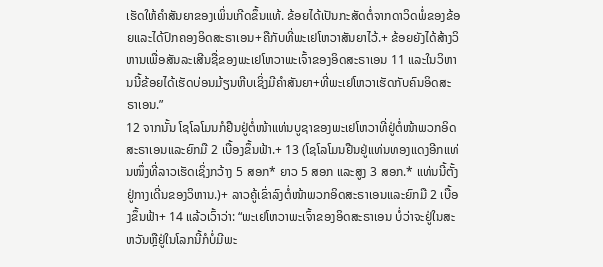ເຮັດໃຫ້ຄຳສັນຍາຂອງເພິ່ນເກີດຂຶ້ນແທ້. ຂ້ອຍໄດ້ເປັນກະສັດຕໍ່ຈາກດາວິດພໍ່ຂອງຂ້ອຍແລະໄດ້ປົກຄອງອິດສະຣາເອນ+ຄືກັບທີ່ພະເຢໂຫວາສັນຍາໄວ້.+ ຂ້ອຍຍັງໄດ້ສ້າງວິຫານເພື່ອສັນລະເສີນຊື່ຂອງພະເຢໂຫວາພະເຈົ້າຂອງອິດສະຣາເອນ 11 ແລະໃນວິຫານນີ້ຂ້ອຍໄດ້ເຮັດບ່ອນມ້ຽນຫີບເຊິ່ງມີຄຳສັນຍາ+ທີ່ພະເຢໂຫວາເຮັດກັບຄົນອິດສະຣາເອນ.”
12 ຈາກນັ້ນ ໂຊໂລໂມນກໍຢືນຢູ່ຕໍ່ໜ້າແທ່ນບູຊາຂອງພະເຢໂຫວາທີ່ຢູ່ຕໍ່ໜ້າພວກອິດສະຣາເອນແລະຍົກມື 2 ເບື້ອງຂຶ້ນຟ້າ.+ 13 (ໂຊໂລໂມນຢືນຢູ່ແທ່ນທອງແດງອີກແທ່ນໜຶ່ງທີ່ລາວເຮັດເຊິ່ງກວ້າງ 5 ສອກ* ຍາວ 5 ສອກ ແລະສູງ 3 ສອກ.* ແທ່ນນີ້ຕັ້ງຢູ່ກາງເດີ່ນຂອງວິຫານ.)+ ລາວຄູ້ເຂົ່າລົງຕໍ່ໜ້າພວກອິດສະຣາເອນແລະຍົກມື 2 ເບື້ອງຂຶ້ນຟ້າ+ 14 ແລ້ວເວົ້າວ່າ: “ພະເຢໂຫວາພະເຈົ້າຂອງອິດສະຣາເອນ ບໍ່ວ່າຈະຢູ່ໃນສະຫວັນຫຼືຢູ່ໃນໂລກນີ້ກໍບໍ່ມີພະ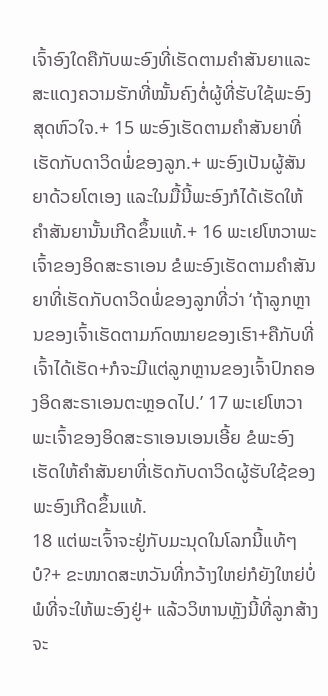ເຈົ້າອົງໃດຄືກັບພະອົງທີ່ເຮັດຕາມຄຳສັນຍາແລະສະແດງຄວາມຮັກທີ່ໝັ້ນຄົງຕໍ່ຜູ້ທີ່ຮັບໃຊ້ພະອົງສຸດຫົວໃຈ.+ 15 ພະອົງເຮັດຕາມຄຳສັນຍາທີ່ເຮັດກັບດາວິດພໍ່ຂອງລູກ.+ ພະອົງເປັນຜູ້ສັນຍາດ້ວຍໂຕເອງ ແລະໃນມື້ນີ້ພະອົງກໍໄດ້ເຮັດໃຫ້ຄຳສັນຍານັ້ນເກີດຂຶ້ນແທ້.+ 16 ພະເຢໂຫວາພະເຈົ້າຂອງອິດສະຣາເອນ ຂໍພະອົງເຮັດຕາມຄຳສັນຍາທີ່ເຮັດກັບດາວິດພໍ່ຂອງລູກທີ່ວ່າ ‘ຖ້າລູກຫຼານຂອງເຈົ້າເຮັດຕາມກົດໝາຍຂອງເຮົາ+ຄືກັບທີ່ເຈົ້າໄດ້ເຮັດ+ກໍຈະມີແຕ່ລູກຫຼານຂອງເຈົ້າປົກຄອງອິດສະຣາເອນຕະຫຼອດໄປ.’ 17 ພະເຢໂຫວາພະເຈົ້າຂອງອິດສະຣາເອນເອນເອີ້ຍ ຂໍພະອົງເຮັດໃຫ້ຄຳສັນຍາທີ່ເຮັດກັບດາວິດຜູ້ຮັບໃຊ້ຂອງພະອົງເກີດຂຶ້ນແທ້.
18 ແຕ່ພະເຈົ້າຈະຢູ່ກັບມະນຸດໃນໂລກນີ້ແທ້ໆບໍ?+ ຂະໜາດສະຫວັນທີ່ກວ້າງໃຫຍ່ກໍຍັງໃຫຍ່ບໍ່ພໍທີ່ຈະໃຫ້ພະອົງຢູ່+ ແລ້ວວິຫານຫຼັງນີ້ທີ່ລູກສ້າງຈະ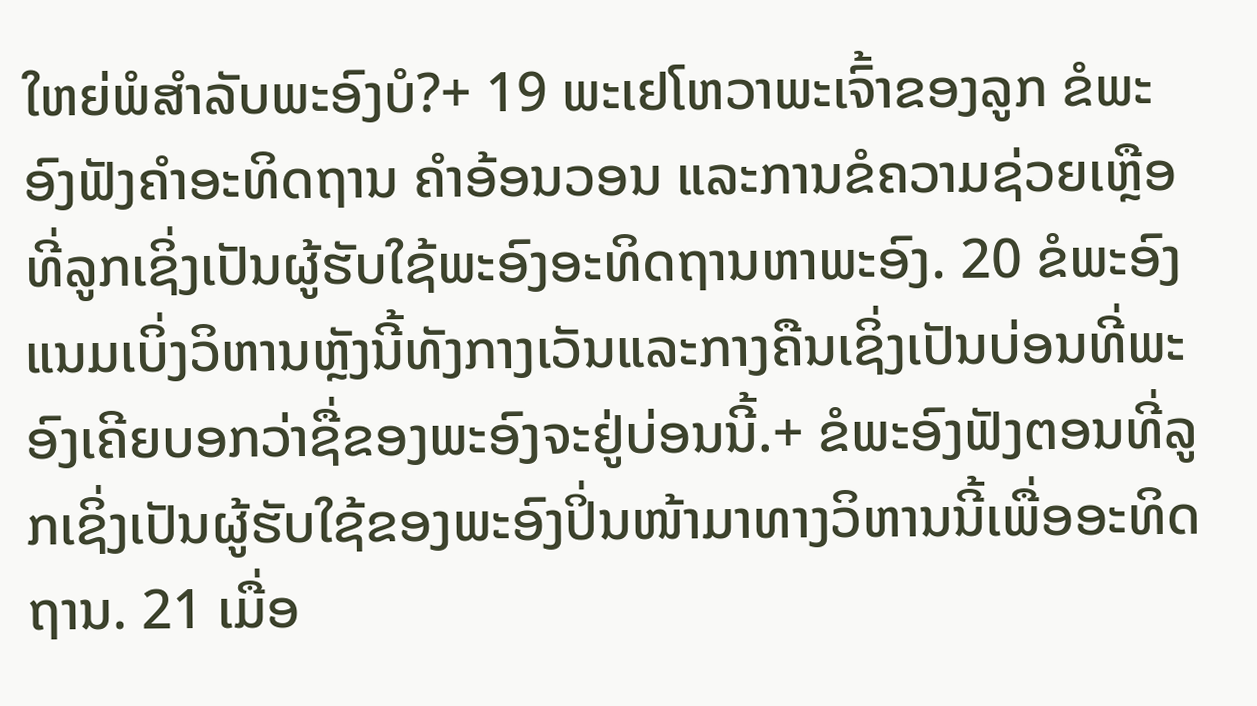ໃຫຍ່ພໍສຳລັບພະອົງບໍ?+ 19 ພະເຢໂຫວາພະເຈົ້າຂອງລູກ ຂໍພະອົງຟັງຄຳອະທິດຖານ ຄຳອ້ອນວອນ ແລະການຂໍຄວາມຊ່ວຍເຫຼືອທີ່ລູກເຊິ່ງເປັນຜູ້ຮັບໃຊ້ພະອົງອະທິດຖານຫາພະອົງ. 20 ຂໍພະອົງແນມເບິ່ງວິຫານຫຼັງນີ້ທັງກາງເວັນແລະກາງຄືນເຊິ່ງເປັນບ່ອນທີ່ພະອົງເຄີຍບອກວ່າຊື່ຂອງພະອົງຈະຢູ່ບ່ອນນີ້.+ ຂໍພະອົງຟັງຕອນທີ່ລູກເຊິ່ງເປັນຜູ້ຮັບໃຊ້ຂອງພະອົງປິ່ນໜ້າມາທາງວິຫານນີ້ເພື່ອອະທິດຖານ. 21 ເມື່ອ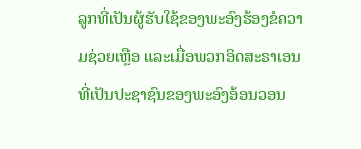ລູກທີ່ເປັນຜູ້ຮັບໃຊ້ຂອງພະອົງຮ້ອງຂໍຄວາມຊ່ວຍເຫຼືອ ແລະເມື່ອພວກອິດສະຣາເອນທີ່ເປັນປະຊາຊົນຂອງພະອົງອ້ອນວອນ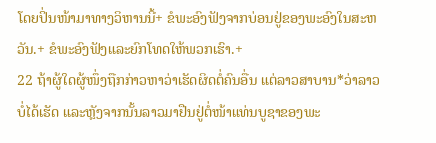ໂດຍປິ່ນໜ້າມາທາງວິຫານນີ້+ ຂໍພະອົງຟັງຈາກບ່ອນຢູ່ຂອງພະອົງໃນສະຫວັນ.+ ຂໍພະອົງຟັງແລະຍົກໂທດໃຫ້ພວກເຮົາ.+
22 ຖ້າຜູ້ໃດຜູ້ໜຶ່ງຖືກກ່າວຫາວ່າເຮັດຜິດຕໍ່ຄົນອື່ນ ແຕ່ລາວສາບານ*ວ່າລາວບໍ່ໄດ້ເຮັດ ແລະຫຼັງຈາກນັ້ນລາວມາຢືນຢູ່ຕໍ່ໜ້າແທ່ນບູຊາຂອງພະ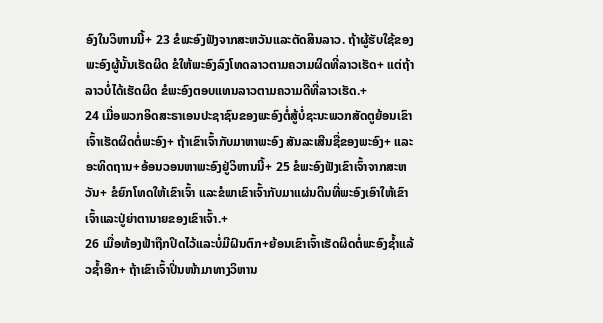ອົງໃນວິຫານນີ້+ 23 ຂໍພະອົງຟັງຈາກສະຫວັນແລະຕັດສິນລາວ. ຖ້າຜູ້ຮັບໃຊ້ຂອງພະອົງຜູ້ນັ້ນເຮັດຜິດ ຂໍໃຫ້ພະອົງລົງໂທດລາວຕາມຄວາມຜິດທີ່ລາວເຮັດ+ ແຕ່ຖ້າລາວບໍ່ໄດ້ເຮັດຜິດ ຂໍພະອົງຕອບແທນລາວຕາມຄວາມດີທີ່ລາວເຮັດ.+
24 ເມື່ອພວກອິດສະຣາເອນປະຊາຊົນຂອງພະອົງຕໍ່ສູ້ບໍ່ຊະນະພວກສັດຕູຍ້ອນເຂົາເຈົ້າເຮັດຜິດຕໍ່ພະອົງ+ ຖ້າເຂົາເຈົ້າກັບມາຫາພະອົງ ສັນລະເສີນຊື່ຂອງພະອົງ+ ແລະອະທິດຖານ+ອ້ອນວອນຫາພະອົງຢູ່ວິຫານນີ້+ 25 ຂໍພະອົງຟັງເຂົາເຈົ້າຈາກສະຫວັນ+ ຂໍຍົກໂທດໃຫ້ເຂົາເຈົ້າ ແລະຂໍພາເຂົາເຈົ້າກັບມາແຜ່ນດິນທີ່ພະອົງເອົາໃຫ້ເຂົາເຈົ້າແລະປູ່ຍ່າຕານາຍຂອງເຂົາເຈົ້າ.+
26 ເມື່ອທ້ອງຟ້າຖືກປິດໄວ້ແລະບໍ່ມີຝົນຕົກ+ຍ້ອນເຂົາເຈົ້າເຮັດຜິດຕໍ່ພະອົງຊ້ຳແລ້ວຊ້ຳອີກ+ ຖ້າເຂົາເຈົ້າປິ່ນໜ້າມາທາງວິຫານ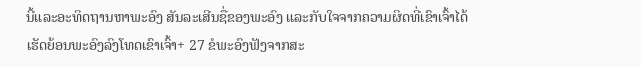ນີ້ແລະອະທິດຖານຫາພະອົງ ສັນລະເສີນຊື່ຂອງພະອົງ ແລະກັບໃຈຈາກຄວາມຜິດທີ່ເຂົາເຈົ້າໄດ້ເຮັດຍ້ອນພະອົງລົງໂທດເຂົາເຈົ້າ+ 27 ຂໍພະອົງຟັງຈາກສະ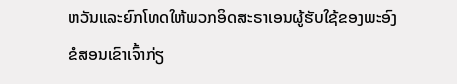ຫວັນແລະຍົກໂທດໃຫ້ພວກອິດສະຣາເອນຜູ້ຮັບໃຊ້ຂອງພະອົງ ຂໍສອນເຂົາເຈົ້າກ່ຽ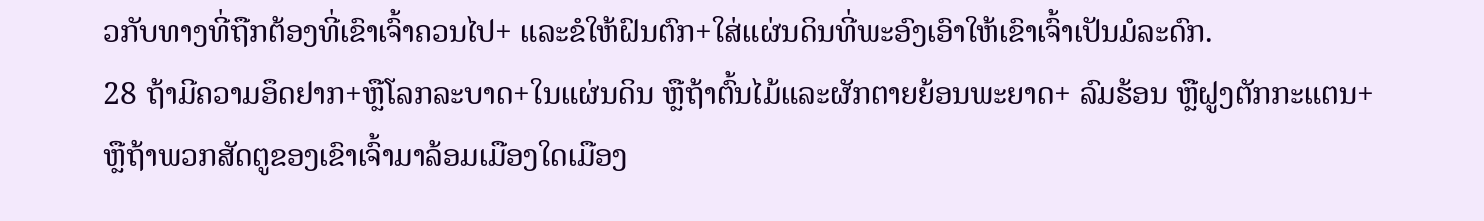ວກັບທາງທີ່ຖືກຕ້ອງທີ່ເຂົາເຈົ້າຄວນໄປ+ ແລະຂໍໃຫ້ຝົນຕົກ+ໃສ່ແຜ່ນດິນທີ່ພະອົງເອົາໃຫ້ເຂົາເຈົ້າເປັນມໍລະດົກ.
28 ຖ້າມີຄວາມອຶດຢາກ+ຫຼືໂລກລະບາດ+ໃນແຜ່ນດິນ ຫຼືຖ້າຕົ້ນໄມ້ແລະຜັກຕາຍຍ້ອນພະຍາດ+ ລົມຮ້ອນ ຫຼືຝູງຕັກກະແຕນ+ ຫຼືຖ້າພວກສັດຕູຂອງເຂົາເຈົ້າມາລ້ອມເມືອງໃດເມືອງ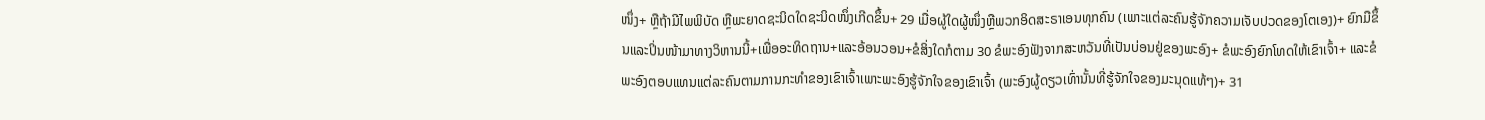ໜຶ່ງ+ ຫຼືຖ້າມີໄພພິບັດ ຫຼືພະຍາດຊະນິດໃດຊະນິດໜຶ່ງເກີດຂຶ້ນ+ 29 ເມື່ອຜູ້ໃດຜູ້ໜຶ່ງຫຼືພວກອິດສະຣາເອນທຸກຄົນ (ເພາະແຕ່ລະຄົນຮູ້ຈັກຄວາມເຈັບປວດຂອງໂຕເອງ)+ ຍົກມືຂຶ້ນແລະປິ່ນໜ້າມາທາງວິຫານນີ້+ເພື່ອອະທິດຖານ+ແລະອ້ອນວອນ+ຂໍສິ່ງໃດກໍຕາມ 30 ຂໍພະອົງຟັງຈາກສະຫວັນທີ່ເປັນບ່ອນຢູ່ຂອງພະອົງ+ ຂໍພະອົງຍົກໂທດໃຫ້ເຂົາເຈົ້າ+ ແລະຂໍພະອົງຕອບແທນແຕ່ລະຄົນຕາມການກະທຳຂອງເຂົາເຈົ້າເພາະພະອົງຮູ້ຈັກໃຈຂອງເຂົາເຈົ້າ (ພະອົງຜູ້ດຽວເທົ່ານັ້ນທີ່ຮູ້ຈັກໃຈຂອງມະນຸດແທ້ໆ)+ 31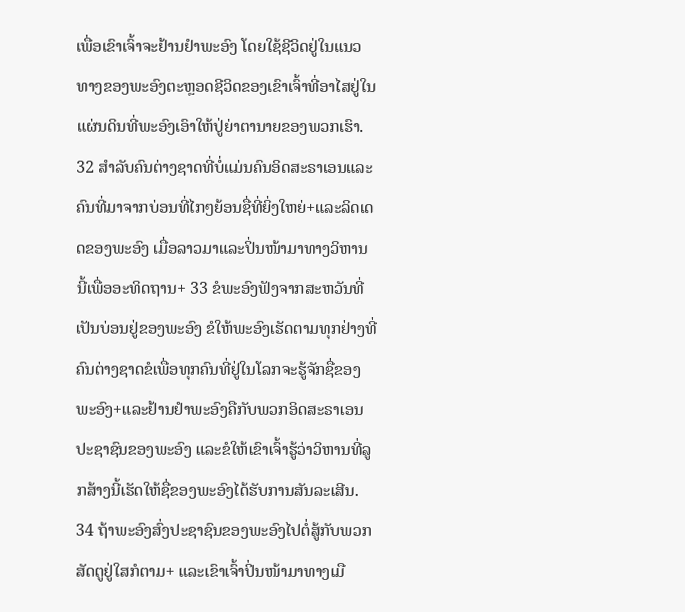ເພື່ອເຂົາເຈົ້າຈະຢ້ານຢຳພະອົງ ໂດຍໃຊ້ຊີວິດຢູ່ໃນແນວທາງຂອງພະອົງຕະຫຼອດຊີວິດຂອງເຂົາເຈົ້າທີ່ອາໄສຢູ່ໃນແຜ່ນດິນທີ່ພະອົງເອົາໃຫ້ປູ່ຍ່າຕານາຍຂອງພວກເຮົາ.
32 ສຳລັບຄົນຕ່າງຊາດທີ່ບໍ່ແມ່ນຄົນອິດສະຣາເອນແລະຄົນທີ່ມາຈາກບ່ອນທີ່ໄກໆຍ້ອນຊື່ທີ່ຍິ່ງໃຫຍ່+ແລະລິດເດດຂອງພະອົງ ເມື່ອລາວມາແລະປິ່ນໜ້າມາທາງວິຫານນີ້ເພື່ອອະທິດຖານ+ 33 ຂໍພະອົງຟັງຈາກສະຫວັນທີ່ເປັນບ່ອນຢູ່ຂອງພະອົງ ຂໍໃຫ້ພະອົງເຮັດຕາມທຸກຢ່າງທີ່ຄົນຕ່າງຊາດຂໍເພື່ອທຸກຄົນທີ່ຢູ່ໃນໂລກຈະຮູ້ຈັກຊື່ຂອງພະອົງ+ແລະຢ້ານຢຳພະອົງຄືກັບພວກອິດສະຣາເອນປະຊາຊົນຂອງພະອົງ ແລະຂໍໃຫ້ເຂົາເຈົ້າຮູ້ວ່າວິຫານທີ່ລູກສ້າງນີ້ເຮັດໃຫ້ຊື່ຂອງພະອົງໄດ້ຮັບການສັນລະເສີນ.
34 ຖ້າພະອົງສົ່ງປະຊາຊົນຂອງພະອົງໄປຕໍ່ສູ້ກັບພວກສັດຕູຢູ່ໃສກໍຕາມ+ ແລະເຂົາເຈົ້າປິ່ນໜ້າມາທາງເມື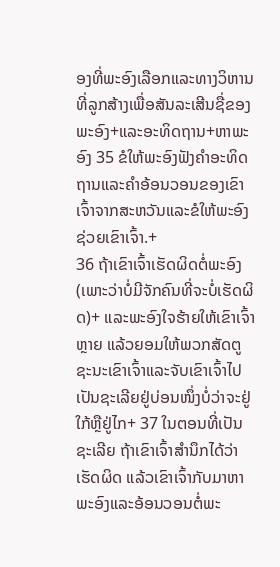ອງທີ່ພະອົງເລືອກແລະທາງວິຫານທີ່ລູກສ້າງເພື່ອສັນລະເສີນຊື່ຂອງພະອົງ+ແລະອະທິດຖານ+ຫາພະອົງ 35 ຂໍໃຫ້ພະອົງຟັງຄຳອະທິດຖານແລະຄຳອ້ອນວອນຂອງເຂົາເຈົ້າຈາກສະຫວັນແລະຂໍໃຫ້ພະອົງຊ່ວຍເຂົາເຈົ້າ.+
36 ຖ້າເຂົາເຈົ້າເຮັດຜິດຕໍ່ພະອົງ (ເພາະວ່າບໍ່ມີຈັກຄົນທີ່ຈະບໍ່ເຮັດຜິດ)+ ແລະພະອົງໃຈຮ້າຍໃຫ້ເຂົາເຈົ້າຫຼາຍ ແລ້ວຍອມໃຫ້ພວກສັດຕູຊະນະເຂົາເຈົ້າແລະຈັບເຂົາເຈົ້າໄປເປັນຊະເລີຍຢູ່ບ່ອນໜຶ່ງບໍ່ວ່າຈະຢູ່ໃກ້ຫຼືຢູ່ໄກ+ 37 ໃນຕອນທີ່ເປັນຊະເລີຍ ຖ້າເຂົາເຈົ້າສຳນຶກໄດ້ວ່າເຮັດຜິດ ແລ້ວເຂົາເຈົ້າກັບມາຫາພະອົງແລະອ້ອນວອນຕໍ່ພະ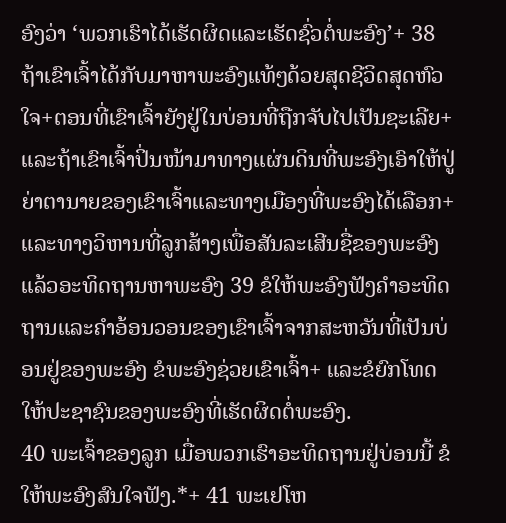ອົງວ່າ ‘ພວກເຮົາໄດ້ເຮັດຜິດແລະເຮັດຊົ່ວຕໍ່ພະອົງ’+ 38 ຖ້າເຂົາເຈົ້າໄດ້ກັບມາຫາພະອົງແທ້ໆດ້ວຍສຸດຊີວິດສຸດຫົວໃຈ+ຕອນທີ່ເຂົາເຈົ້າຍັງຢູ່ໃນບ່ອນທີ່ຖືກຈັບໄປເປັນຊະເລີຍ+ ແລະຖ້າເຂົາເຈົ້າປິ່ນໜ້າມາທາງແຜ່ນດິນທີ່ພະອົງເອົາໃຫ້ປູ່ຍ່າຕານາຍຂອງເຂົາເຈົ້າແລະທາງເມືອງທີ່ພະອົງໄດ້ເລືອກ+ແລະທາງວິຫານທີ່ລູກສ້າງເພື່ອສັນລະເສີນຊື່ຂອງພະອົງແລ້ວອະທິດຖານຫາພະອົງ 39 ຂໍໃຫ້ພະອົງຟັງຄຳອະທິດຖານແລະຄຳອ້ອນວອນຂອງເຂົາເຈົ້າຈາກສະຫວັນທີ່ເປັນບ່ອນຢູ່ຂອງພະອົງ ຂໍພະອົງຊ່ວຍເຂົາເຈົ້າ+ ແລະຂໍຍົກໂທດໃຫ້ປະຊາຊົນຂອງພະອົງທີ່ເຮັດຜິດຕໍ່ພະອົງ.
40 ພະເຈົ້າຂອງລູກ ເມື່ອພວກເຮົາອະທິດຖານຢູ່ບ່ອນນີ້ ຂໍໃຫ້ພະອົງສົນໃຈຟັງ.*+ 41 ພະເຢໂຫ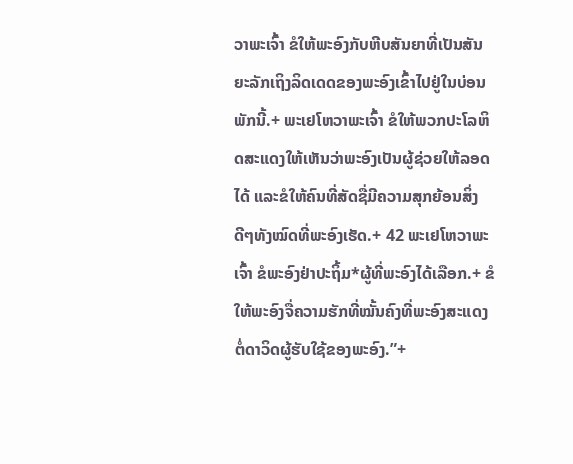ວາພະເຈົ້າ ຂໍໃຫ້ພະອົງກັບຫີບສັນຍາທີ່ເປັນສັນຍະລັກເຖິງລິດເດດຂອງພະອົງເຂົ້າໄປຢູ່ໃນບ່ອນພັກນີ້.+ ພະເຢໂຫວາພະເຈົ້າ ຂໍໃຫ້ພວກປະໂລຫິດສະແດງໃຫ້ເຫັນວ່າພະອົງເປັນຜູ້ຊ່ວຍໃຫ້ລອດໄດ້ ແລະຂໍໃຫ້ຄົນທີ່ສັດຊື່ມີຄວາມສຸກຍ້ອນສິ່ງດີໆທັງໝົດທີ່ພະອົງເຮັດ.+ 42 ພະເຢໂຫວາພະເຈົ້າ ຂໍພະອົງຢ່າປະຖິ້ມ*ຜູ້ທີ່ພະອົງໄດ້ເລືອກ.+ ຂໍໃຫ້ພະອົງຈື່ຄວາມຮັກທີ່ໝັ້ນຄົງທີ່ພະອົງສະແດງຕໍ່ດາວິດຜູ້ຮັບໃຊ້ຂອງພະອົງ.”+